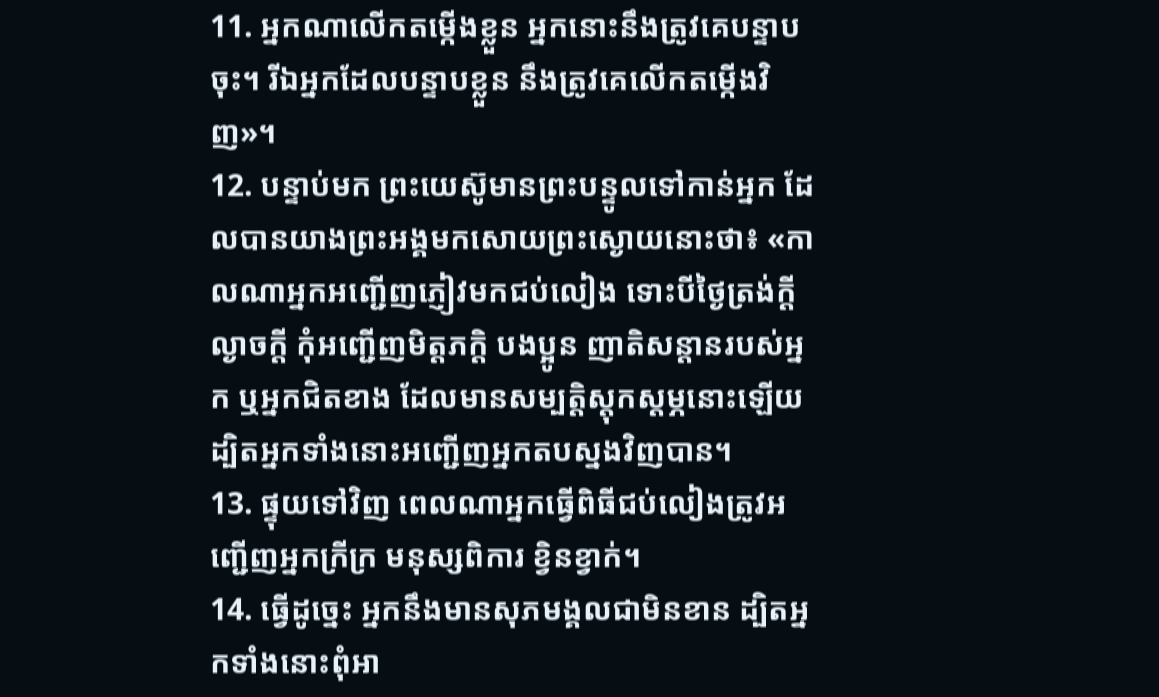11. អ្នកណាលើកតម្កើងខ្លួន អ្នកនោះនឹងត្រូវគេបន្ទាបចុះ។ រីឯអ្នកដែលបន្ទាបខ្លួន នឹងត្រូវគេលើកតម្កើងវិញ»។
12. បន្ទាប់មក ព្រះយេស៊ូមានព្រះបន្ទូលទៅកាន់អ្នក ដែលបានយាងព្រះអង្គមកសោយព្រះស្ងោយនោះថា៖ «កាលណាអ្នកអញ្ជើញភ្ញៀវមកជប់លៀង ទោះបីថ្ងៃត្រង់ក្ដី ល្ងាចក្ដី កុំអញ្ជើញមិត្តភក្ដិ បងប្អូន ញាតិសន្ដានរបស់អ្នក ឬអ្នកជិតខាង ដែលមានសម្បត្តិស្ដុកស្ដម្ភនោះឡើយ ដ្បិតអ្នកទាំងនោះអញ្ជើញអ្នកតបស្នងវិញបាន។
13. ផ្ទុយទៅវិញ ពេលណាអ្នកធ្វើពិធីជប់លៀងត្រូវអញ្ជើញអ្នកក្រីក្រ មនុស្សពិការ ខ្វិនខ្វាក់។
14. ធ្វើដូច្នេះ អ្នកនឹងមានសុភមង្គលជាមិនខាន ដ្បិតអ្នកទាំងនោះពុំអា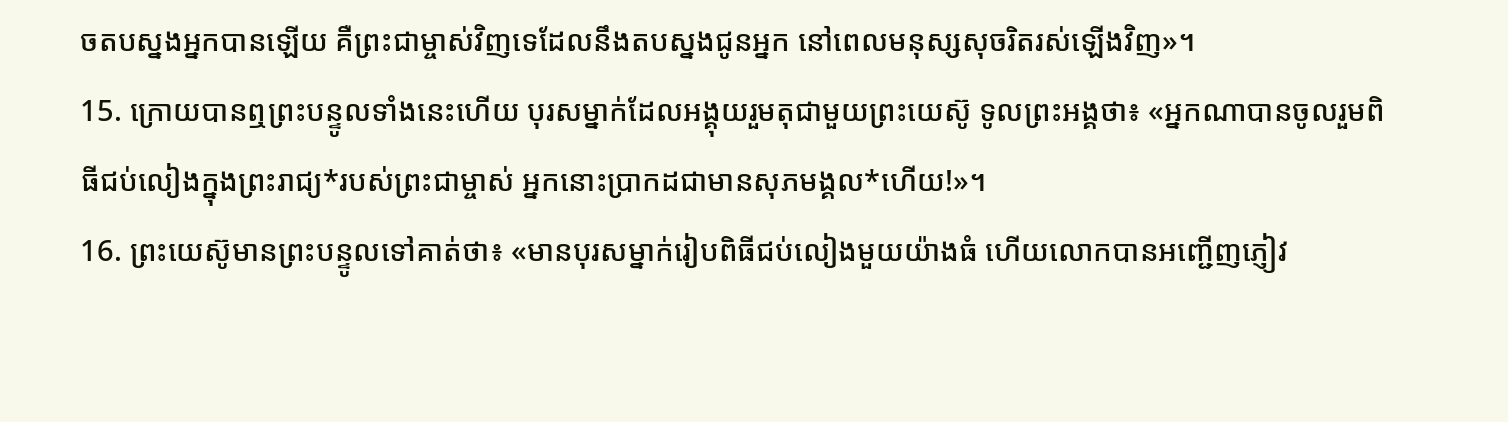ចតបស្នងអ្នកបានឡើយ គឺព្រះជាម្ចាស់វិញទេដែលនឹងតបស្នងជូនអ្នក នៅពេលមនុស្សសុចរិតរស់ឡើងវិញ»។
15. ក្រោយបានឮព្រះបន្ទូលទាំងនេះហើយ បុរសម្នាក់ដែលអង្គុយរួមតុជាមួយព្រះយេស៊ូ ទូលព្រះអង្គថា៖ «អ្នកណាបានចូលរួមពិធីជប់លៀងក្នុងព្រះរាជ្យ*របស់ព្រះជាម្ចាស់ អ្នកនោះប្រាកដជាមានសុភមង្គល*ហើយ!»។
16. ព្រះយេស៊ូមានព្រះបន្ទូលទៅគាត់ថា៖ «មានបុរសម្នាក់រៀបពិធីជប់លៀងមួយយ៉ាងធំ ហើយលោកបានអញ្ជើញភ្ញៀវ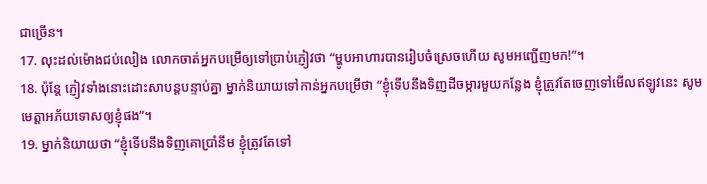ជាច្រើន។
17. លុះដល់ម៉ោងជប់លៀង លោកចាត់អ្នកបម្រើឲ្យទៅប្រាប់ភ្ញៀវថា “ម្ហូបអាហារបានរៀបចំស្រេចហើយ សូមអញ្ជើញមក!”។
18. ប៉ុន្តែ ភ្ញៀវទាំងនោះដោះសាបន្ដបន្ទាប់គ្នា ម្នាក់និយាយទៅកាន់អ្នកបម្រើថា “ខ្ញុំទើបនឹងទិញដីចម្ការមួយកន្លែង ខ្ញុំត្រូវតែចេញទៅមើលឥឡូវនេះ សូមមេត្តាអភ័យទោសឲ្យខ្ញុំផង”។
19. ម្នាក់និយាយថា “ខ្ញុំទើបនឹងទិញគោប្រាំនឹម ខ្ញុំត្រូវតែទៅ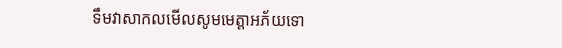ទឹមវាសាកលមើលសូមមេត្តាអភ័យទោ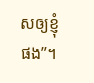សឲ្យខ្ញុំផង”។